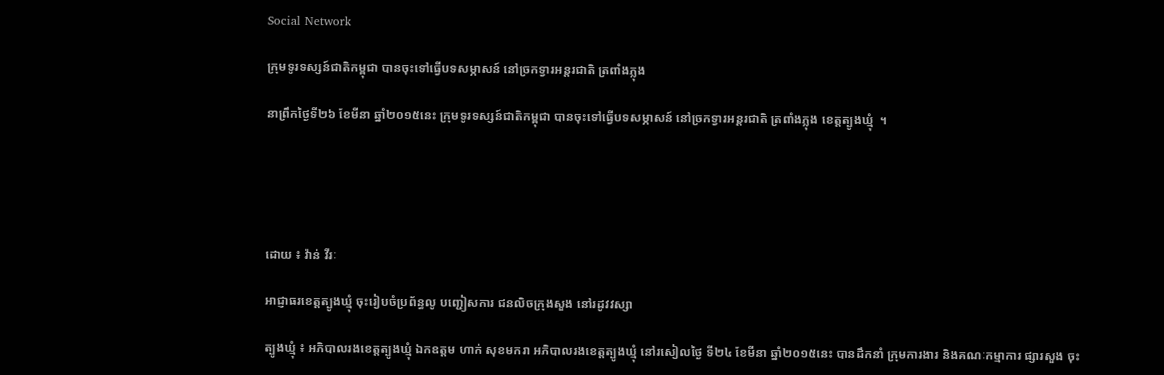Social Network

ក្រុមទូរទស្សន៍ជាតិកម្ពុជា បានចុះទៅធ្វើបទសម្ភាសន៍ នៅច្រកទ្វារអន្តរជាតិ ត្រពាំងភ្លុង

នាព្រឹកថ្ងៃទី២៦ ខែមីនា ឆ្នាំ២០១៥នេះ ក្រុមទូរទស្សន៍ជាតិកម្ពុជា បានចុះទៅធ្វើបទសម្ភាសន៍ នៅច្រកទ្វារអន្តរជាតិ ត្រពាំងភ្លុង ខេត្តត្បូងឃ្មុំ  ។





ដោយ ៖ វ៉ាន់ វីរៈ

អាជ្ញាធរខេត្ដត្បូងឃ្មុំ ចុះរៀបចំប្រព័ន្ធលូ បញ្ជៀសការ ជនលិចក្រុងសួង នៅរដូវវស្សា

ត្បូងឃ្មុំ ៖ អភិបាលរងខេត្ដត្បូងឃ្មុំ ឯកឧត្តម ហាក់ សុខមករា អភិបាលរងខេត្តត្បូងឃ្មុំ នៅរសៀលថ្ងៃ ទី២៤ ខែមីនា ឆ្នាំ២០១៥នេះ បានដឹកនាំ ក្រុមការងារ និងគណៈកម្មាការ ផ្សារសួង ចុះ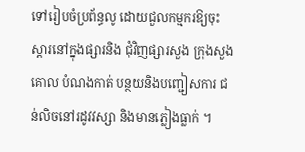ទៅរៀបចំប្រព័ន្ធលូ ដោយជួលកម្មករឱ្យចុះស្ដារនៅក្នុងផ្សារនិង ជុំវិញផ្សារសួង ក្រុងសួង គោល បំណងកាត់ បន្ថយនិងបញ្ជៀសការ ជន់លិចនៅរដូវវស្សា និងមានភ្លៀងធ្លាក់ ។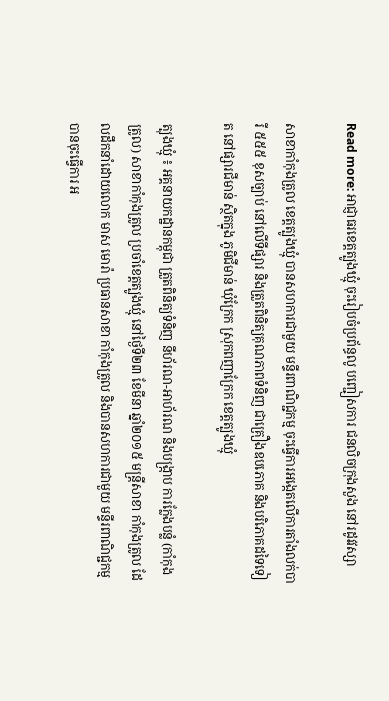Read more: អាជ្ញាធរខេត្ដត្បូងឃ្មុំ ចុះរៀបចំប្រព័ន្ធលូ បញ្ជៀសការ ជនលិចក្រុងសួង នៅរដូវវស្សា

សាខាកាំកុងត្រូល ខេត្តត្បូងឃ្មុំ បានសហការជាមួយ មន្ទីរពាណិជ្ជកម្ម ចុះធ្វើការអង្កេតលើការតាំងលក់បារី ៥៥៥ ខុសច្បាប់ នៅលើទីផ្សារ និងត្រួតពិនិត្យគុណភាពទំនិញ ជាគ្រឿងឧបភោគ និងបរិភោគដទៃទៀត នៅផ្សារជីមាន់ ស្ថិតក្នុង ភូមិជីមាន់ ឃុំក្រែក ស្រុកពញាក្រែក ខេត្តត្បូងឃ្មុំ

ត្បុងឃ្មុំ ៖ អគ្គនាយកដ្ឋានកម្ពុជា ត្រួតពិនិត្យទំនិញ នីហ័រណ-អាហ័រណ និងបង្ក្រាប ការក្លែងបន្លំ (កាំកុងត្រូល) សាខាកាំកុងត្រូល ប្រចាំខេត្តត្បូងឃ្មុំ នៅថ្ងៃទី២៣ ខែមីនា ឆ្នាំ២០១៥ មន្ត្រីសាខា កាំកុងត្រូល ដែលដឹកនាំដោយលោក មាស មោរ៉ា ប្រធានសាខា កាំកុងត្រូល និងបានសហការជាមួយ មន្ទីរពាណិជ្ជកម្ម បានចុះធ្វើការ អ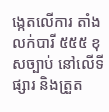ង្កេតលើការ តាំងលក់បារី ៥៥៥ ខុសច្បាប់ នៅលើទីផ្សារ និងត្រួត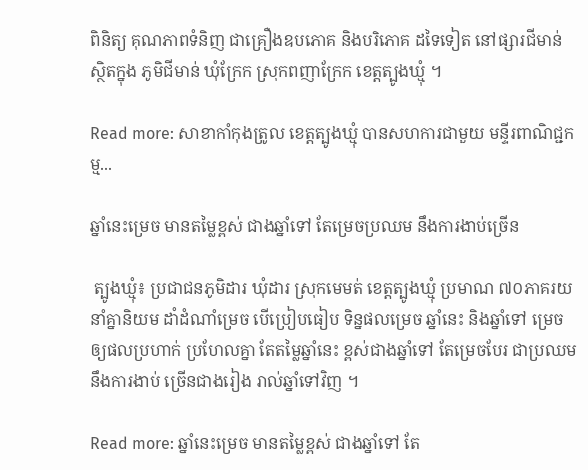ពិនិត្យ គុណភាពទំនិញ ជាគ្រឿងឧបភោគ និងបរិភោគ ដទៃទៀត នៅផ្សារជីមាន់ ស្ថិតក្នុង ភូមិជីមាន់ ឃុំក្រែក ស្រុកពញាក្រែក ខេត្តត្បូងឃ្មុំ ។

Read more: សាខាកាំកុងត្រូល ខេត្តត្បូងឃ្មុំ បានសហការជាមួយ មន្ទីរពាណិជ្ជកម្ម...

ឆ្នាំនេះម្រេច មានតម្លៃខ្ពស់ ជាងឆ្នាំទៅ តែម្រេចប្រឈម នឹងការងាប់ច្រើន

 ត្បូងឃ្មុំ៖ ប្រជាជនភូមិដារ ឃុំដារ ស្រុកមេមត់ ខេត្តត្បូងឃ្មុំ ប្រមាណ ៧០ភាគរយ នាំគ្នានិយម ដាំដំណាំម្រេច បើប្រៀបធៀប ទិន្នផលម្រេច ឆ្នាំនេះ និងឆ្នាំទៅ ម្រេចឲ្យផលប្រហាក់ ប្រហែលគ្នា តែតម្លៃឆ្នាំនេះ ខ្ពស់ជាងឆ្នាំទៅ តែម្រេចបែរ ជាប្រឈម នឹងការងាប់ ច្រើនជាងរៀង រាល់ឆ្នាំទៅវិញ ។

Read more: ឆ្នាំនេះម្រេច មានតម្លៃខ្ពស់ ជាងឆ្នាំទៅ តែ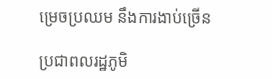ម្រេចប្រឈម នឹងការងាប់ច្រើន

ប្រជាពលរដ្ឋភូមិ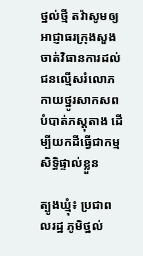ថ្នល់ថ្មី តវ៉ាសូមឲ្យអាជ្ញាធរក្រុងសួងចាត់វិធានការដល់ជនល្មើសរំលោភកាយថ្នូរសាកសពបំបាត់ភស្តុតាង ដើម្បីយកដីធ្វើជាកម្មសិទ្ធិផ្ទាល់ខ្លួន

ត្បូងឃ្មុំ៖ ប្រជាពលរដ្ឋ ភូមិថ្នល់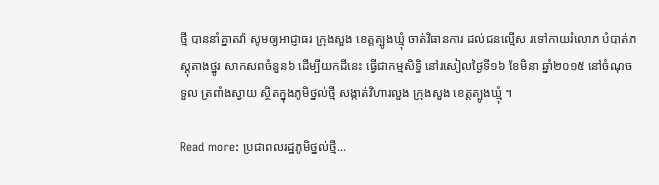ថ្មី បាននាំគ្នាតវ៉ា សូមឲ្យអាជ្ញាធរ ក្រុងសួង ខេត្តត្បូងឃ្មុំ ចាត់វិធានការ ដល់ជនល្មើស រទៅកាយរំលោភ បំបាត់ភស្តុតាងថ្នូរ សាកសពចំនួន៦ ដើម្បីយកដីនេះ ធ្វើជាកម្មសិទ្ធិ នៅរសៀលថ្ងៃទី១៦ ខែមិនា ឆ្នាំ២០១៥ នៅចំណុចទួល ត្រពាំងស្វាយ ស្ថិតក្នុងភូមិថ្នល់ថ្មី សង្កាត់វិហារលួង ក្រុងសួង ខេត្តត្បូងឃ្មុំ ។

Read more: ប្រជាពលរដ្ឋភូមិថ្នល់ថ្មី...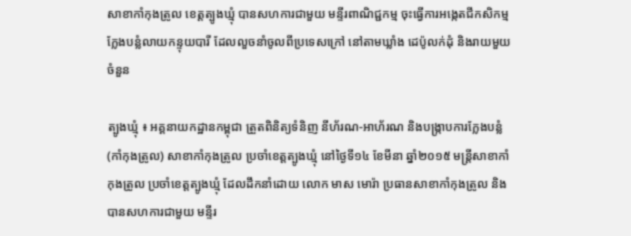សាខាកាំកុងត្រូល ខេត្តត្បូងឃ្មុំ បានសហការជាមួយ មន្ទីរពាណិជ្ជកម្ម ចុះធ្វើការអង្កេតជីកសិកម្ម ក្លែងបន្លំលាយកន្ទុយបារី ដែលលួចនាំចូលពីប្រទេសក្រៅ នៅតាមឃ្លាំង ដេប៉ូលក់ដុំ និងរាយមួយចំនួន

ត្បូងឃ្មុំ ៖ អគ្គនាយកដ្ឋានកម្ពុជា ត្រួតពិនិត្យទំនិញ នីហ័រណ-អាហ័រណ និងបង្ក្រាបការក្លែងបន្លំ (កាំកុងត្រូល) សាខាកាំកុងត្រូល ប្រចាំខេត្តត្បូងឃ្មុំ នៅថ្ងៃទី១៤ ខែមីនា ឆ្នាំ២០១៥ មន្ត្រីសាខាកាំកុងត្រូល ប្រចាំខេត្តត្បូងឃ្មុំ ដែលដឹកនាំដោយ លោក មាស មោរ៉ា ប្រធានសាខាកាំកុងត្រូល និងបានសហការជាមួយ មន្ទីរ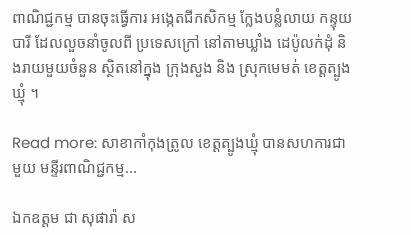ពាណិជ្ជកម្ម បានចុះធ្វើការ អង្កេតជីកសិកម្ម ក្លែងបន្លំលាយ កន្ទុយបារី ដែលលួចនាំចូលពី ប្រទេសក្រៅ នៅតាមឃ្លាំង ដេប៉ូលក់ដុំ និងរាយមួយចំនួន ស្ថិតនៅក្នុង ក្រុងសួង និង ស្រុកមេមត់ ខេត្តត្បូងឃ្មុំ ។

Read more: សាខាកាំកុងត្រូល ខេត្តត្បូងឃ្មុំ បានសហការជាមួយ មន្ទីរពាណិជ្ជកម្ម...

ឯកឧត្តម ជា សុផារ៉ា ស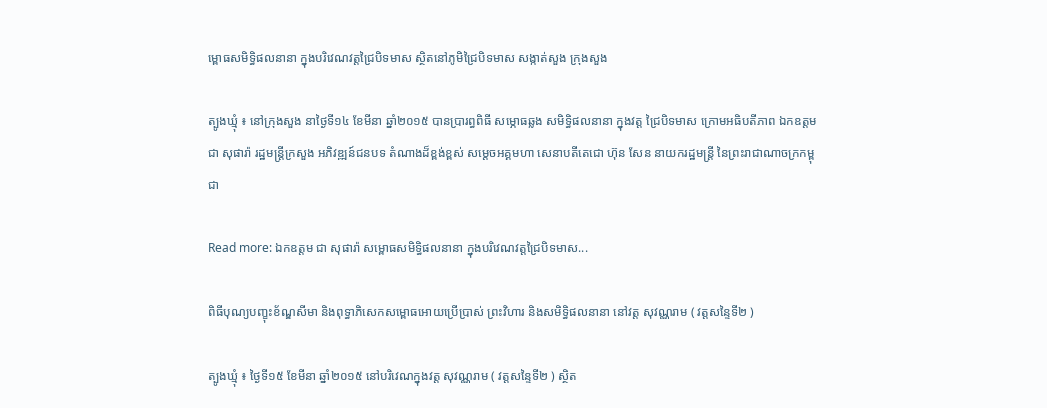ម្ពោធសមិទ្ធិផលនានា ក្នុងបរិវេណវត្តជ្រៃបិទមាស ស្ថិតនៅភូមិជ្រៃបិទមាស សង្កាត់សួង ក្រុងសួង

ត្បូងឃ្មុំ ៖ នៅក្រុងសួង នាថ្ងៃទី១៤ ខែមីនា ឆ្នាំ២០១៥ បានប្រារព្ធពិធី សម្ភោធឆ្លង សមិទ្ធិផលនានា ក្នុងវត្ត ជ្រៃបិទមាស ក្រោមអធិបតីភាព ឯកឧត្តម ជា សុផារ៉ា រដ្ឋមន្ត្រីក្រសួង អភិវឌ្ឍន៍ជនបទ តំណាងដ៏ខ្ពង់ខ្ពស់ សម្ដេចអគ្គមហា សេនាបតីតេជោ ហ៊ុន សែន នាយករដ្ឋមន្ត្រី នៃព្រះរាជាណាចក្រកម្ពុជា

Read more: ឯកឧត្តម ជា សុផារ៉ា សម្ពោធសមិទ្ធិផលនានា ក្នុងបរិវេណវត្តជ្រៃបិទមាស...

ពិធីបុណ្យបញ្ខុះខ័ណ្ឌសីមា និងពុទ្ធាភិសេកសម្ពោធអោយប្រើប្រាស់ ព្រះវិហារ និងសមិទ្ធិផលនានា នៅវត្ត សុវណ្ណរាម ( វត្តសន្ទៃទី២ )

ត្បូងឃ្មុំ ៖ ថ្ងៃទី១៥ ខែមីនា ឆ្នាំ២០១៥ នៅបរិវេណក្នុងវត្ត សុវណ្ណរាម ( វត្តសន្ទៃទី២ ) ស្ថិត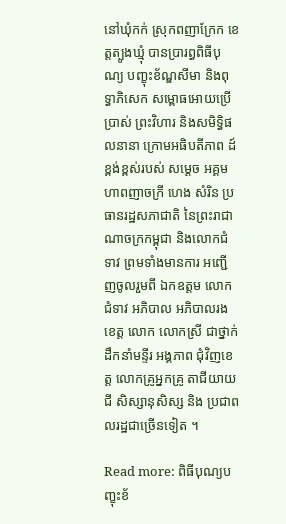នៅឃុំកក់ ស្រុកពញាក្រែក ខេត្តត្បូងឃ្មុំ បានប្រារព្ធពិធីបុណ្យ បញ្ខុះខ័ណ្ឌសីមា និងពុទ្ធាភិសេក សម្ពោធអោយប្រើប្រាស់ ព្រះវិហារ និងសមិទ្ធិផលនានា ក្រោមអធិបតីភាព ដ៍ខ្ពង់ខ្ពស់របស់ សម្តេច អគ្គមហាពញាចក្រី ហេង សំរិន ប្រធានរដ្ឋសភាជាតិ នៃព្រះរាជាណាចក្រកម្ពុជា និងលោកជំទាវ ព្រមទាំងមានការ អញ្ជើញចូលរួមពី ឯកឧត្តម លោកជំទាវ អភិបាល អភិបាលរងខេត្ត លោក លោកស្រី ជាថ្នាក់ដឹកនាំមន្ទីរ អង្គភាព ជុំវិញខេត្ត លោកគ្រូអ្នកគ្រូ តាជីយាយជី សិស្សានុសិស្ស និង ប្រជាពលរដ្ឋជាច្រើនទៀត ។

Read more: ពិធីបុណ្យបញ្ខុះខ័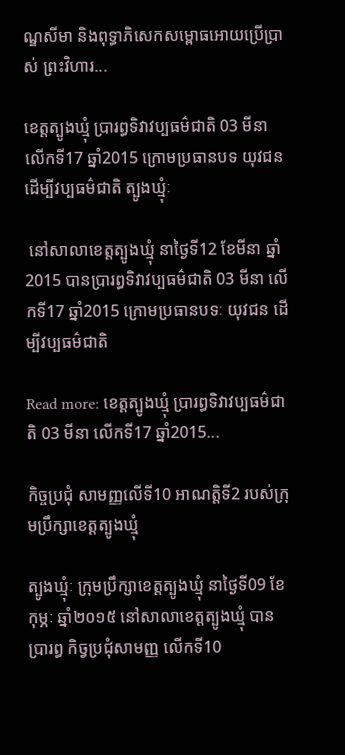ណ្ឌសីមា និងពុទ្ធាភិសេកសម្ពោធអោយប្រើប្រាស់ ព្រះវិហារ...

ខេត្តត្បូងឃ្មុំ ប្រារព្ធទិវាវប្បធម៌ជាតិ 03 មីនា លើកទី17 ឆ្នាំ2015 ក្រោមប្រធានបទ យុវជនដើម្បីវប្បធម៌ជាតិ ត្បូងឃ្មុំៈ

 នៅសាលាខេត្តត្បូងឃ្មុំ នាថ្ងៃទី12 ខែមីនា ឆ្នាំ2015 បានប្រារព្ធទិវាវប្បធម៌ជាតិ 03 មីនា លើកទី17 ឆ្នាំ2015 ក្រោមប្រធានបទៈ យុវជន ដើម្បីវប្បធម៌ជាតិ

Read more: ខេត្តត្បូងឃ្មុំ ប្រារព្ធទិវាវប្បធម៌ជាតិ 03 មីនា លើកទី17 ឆ្នាំ2015...

កិច្ចប្រជុំ សាមញ្ញលើទី10 អាណត្តិទី2 របស់ក្រុមប្រឹក្សាខេត្តត្បូងឃ្មុំ

ត្បូងឃ្មុំៈ ក្រុមប្រឹក្សាខេត្តត្បូងឃ្មុំ នាថ្ងៃទី09 ខែកុម្ភៈ ឆ្នាំ២០១៥ នៅសាលាខេត្តត្បូងឃ្មុំ បានប្រារព្ធ កិច្វប្រជុំសាមញ្ញ លើកទី10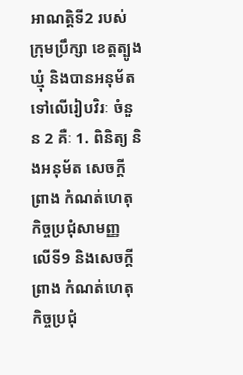អាណត្តិទី2 របស់ក្រុមប្រឹក្សា ខេត្តត្បូងឃ្មុំ និងបានអនុម័ត ទៅលើរៀបវិរៈ ចំនួន 2 គឺៈ 1. ពិនិត្យ និងអនុម័ត សេចក្ដីព្រាង កំណត់ហេតុ កិច្ចប្រជុំសាមញ្ញ លើទី9 និងសេចក្ដីព្រាង កំណត់ហេតុ កិច្ចប្រជុំ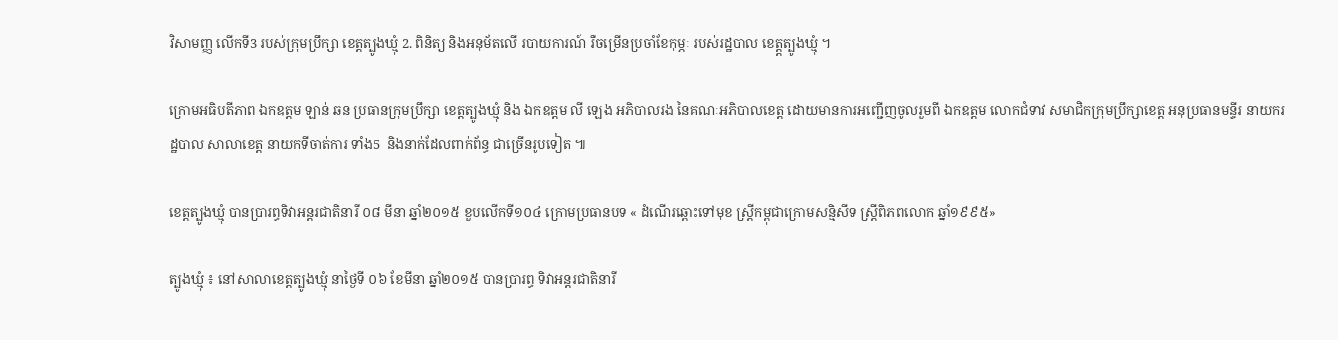វិសាមញ្ញ លើកទី3 របស់ក្រុមប្រឹក្សា ខេត្តត្បូងឃ្មុំ 2. ពិនិត្យ និងអនុម័តលើ របាយការណ៍ រឺចម្រើនប្រចាំខែកុម្ភៈ របស់រដ្ឋបាល ខេត្ត្តត្បូងឃ្មុំ ។

ក្រោមអធិបតីភាព ឯកឧត្តម ឡាន់ ឆន ប្រធានក្រុមប្រឹក្សា ខេត្តត្បូងឃ្មុំ និង ឯកឧត្តម លី ឡេង អភិបាលរង នៃគណៈអភិបាលខេត្ត ដោយមានការអញ្ជើញចូលរួមពី ឯកឧត្តម លោកជំទាវ សមាជិកក្រុមប្រឹក្សាខេត្ត អនុប្រធានមន្ទីរ នាយករដ្ឋបាល សាលាខេត្ត នាយកទីចាត់ការ ទាំង5  និងនាក់ដែលពាក់ព័ន្ធ ជាច្រើនរូបទៀត ៕

ខេត្តត្បូងឃ្មុំ បានប្រារព្ធទិវាអន្តរជាតិនារី ០៨ មីនា ឆ្នាំ២០១៥ ខួបលើកទី១០៤ ក្រោមប្រធានបទ « ដំណើរឆ្ពោះទៅមុខ ស្ត្រីកម្ពុជាក្រោមសន្មិសីទ ស្រ្តីពិភពលោក ឆ្នាំ១៩៩៥»

ត្បូងឃ្មុំ ៖ នៅសាលាខេត្តត្បូងឃ្មុំ នាថ្ងៃទី ០៦ ខែមីនា ឆ្នាំ២០១៥ បានប្រារព្ធ ទិវាអន្តរជាតិនារី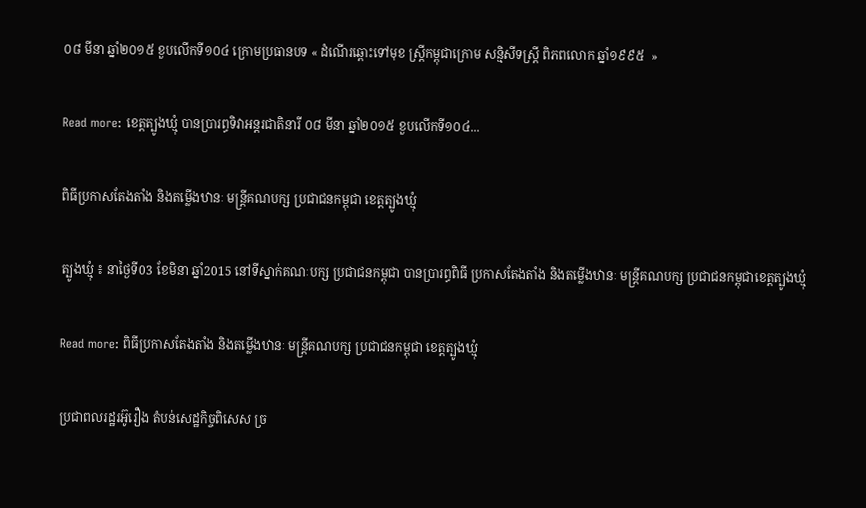០៨ មីនា ឆ្នាំ២០១៥ ខួបលើកទី១០៤ ក្រោមប្រធានបទ « ដំណើរឆ្ពោះទៅមុខ ស្ត្រីកម្ពុជាក្រោម សន្មិសីទស្រ្តី ពិភពលោក ឆ្នាំ១៩៩៥  »

Read more: ខេត្តត្បូងឃ្មុំ បានប្រារព្ធទិវាអន្តរជាតិនារី ០៨ មីនា ឆ្នាំ២០១៥ ខួបលើកទី១០៤...

ពិធីប្រកាសតែងតាំង និងតម្លើងឋានៈ មន្ត្រីគណបក្ស ប្រជាជនកម្ពុជា ខេត្តត្បូងឃ្មុំ

ត្បូងឃ្មុំ ៖ នាថ្ងៃទី03 ខែមិនា ឆ្នាំ2015 នៅទីស្នាក់គណៈបក្ស ប្រជាជនកម្ពុជា បានប្រារព្ធពិធី ប្រកាសតែងតាំង និងតម្លើងឋានៈ មន្ត្រីគណបក្ស ប្រជាជនកម្ពុជាខេត្តត្បូងឃ្មុំ

Read more: ពិធីប្រកាសតែងតាំង និងតម្លើងឋានៈ មន្ត្រីគណបក្ស ប្រជាជនកម្ពុជា ខេត្តត្បូងឃ្មុំ

ប្រជាពលរដ្ឋរអ៊ូរឿង តំបន់សេដ្ឋកិច្ចពិសេស ច្រ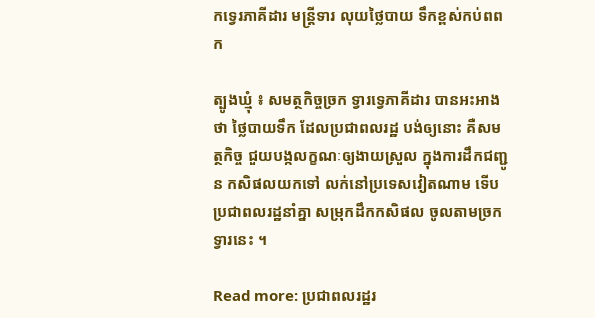កទ្វេរភាគីដារ មន្ត្រីទារ លុយថ្លៃបាយ ទឹកខ្ពស់កប់ពពក

ត្បូងឃ្មុំ ៖ សមត្ថកិច្ចច្រក ទ្វារទ្វេភាគីដារ បានអះអាងថា ថ្លៃបាយទឹក ដែលប្រជាពលរដ្ឋ បង់ឲ្យនោះ គឺសមត្ថកិច្ច ជួយបង្កលក្ខណៈឲ្យងាយស្រួល ក្នុងការដឹកជញ្ជូន កសិផលយកទៅ លក់នៅប្រទេសវៀតណាម ទើបប្រជាពលរដ្ឋនាំគ្នា សម្រុកដឹកកសិផល ចូលតាមច្រកទ្វារនេះ ។

Read more: ប្រជាពលរដ្ឋរ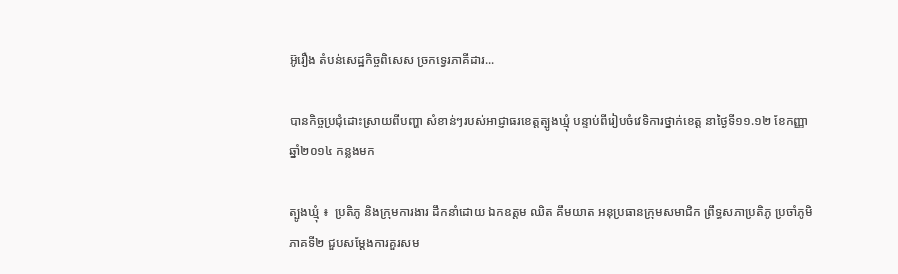អ៊ូរឿង តំបន់សេដ្ឋកិច្ចពិសេស ច្រកទ្វេរភាគីដារ...

បានកិច្ចប្រជុំដោះស្រាយពីបញ្ហា សំខាន់ៗរបស់អាជ្ញាធរខេត្តត្បូងឃ្មុំ បន្ទាប់ពីរៀបចំវេទិការថ្នាក់ខេត្ត នាថ្ងៃទី១១.១២ ខែកញ្ញា ឆ្នាំ២០១៤ កន្លងមក

ត្បូងឃ្មុំ ៖  ប្រតិភូ និងក្រុមការងារ ដឹកនាំដោយ ឯកឧត្តម ឈិត គឹមយាត អនុប្រធានក្រុមសមាជិក ព្រឹទ្ធសភាប្រតិភូ ប្រចាំភូមិ ភាគទី២ ជួបសម្តែងការគួរសម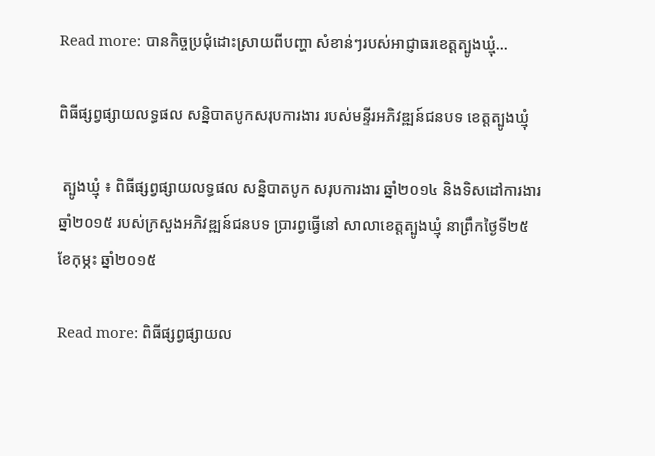Read more: បានកិច្ចប្រជុំដោះស្រាយពីបញ្ហា សំខាន់ៗរបស់អាជ្ញាធរខេត្តត្បូងឃ្មុំ...

ពិធីផ្សព្វផ្សាយលទ្ធផល សន្និបាតបូកសរុបការងារ របស់មន្ទីរអភិវឌ្ឍន៍ជនបទ ខេត្តត្បូងឃ្មុំ

 ត្បូងឃ្មុំ ៖ ពិធីផ្សព្វផ្សាយលទ្ធផល សន្និបាតបូក សរុបការងារ ឆ្នាំ២០១៤ និងទិសដៅការងារ ឆ្នាំ២០១៥ របស់ក្រសួងអភិវឌ្ឍន៍ជនបទ ប្រារព្វធ្វើនៅ សាលាខេត្តត្បូងឃ្មុំ នាព្រឹកថ្ងៃទី២៥ ខែកុម្ភះ ឆ្នាំ២០១៥

Read more: ពិធីផ្សព្វផ្សាយល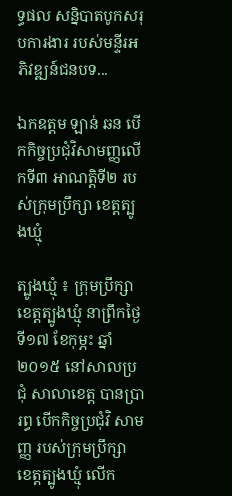ទ្ធផល សន្និបាតបូកសរុបការងារ របស់មន្ទីរអភិវឌ្ឍន៍ជនបទ...

ឯកឧត្តម ឡាន់ ឆន បើកកិច្ចប្រជុំវិសាមញ្ញលើកទី៣ អាណត្តិទី២ របស់ក្រុមប្រឹក្សា ខេត្តត្បូងឃ្មុំ

ត្បូងឃ្មុំ ៖ ក្រុមប្រឹក្សា ខេត្តត្បូងឃ្មុំ នាព្រឹកថ្ងៃទី១៧ ខែកុម្ភះ ឆ្នាំ២០១៥ នៅសាលប្រជុំ សាលាខេត្ត បានប្រារព្ធ បើកកិច្ចប្រជុំវិ សាមញ្ញ របស់ក្រុមប្រឹក្សា ខេត្តត្បូងឃ្មុំ លើក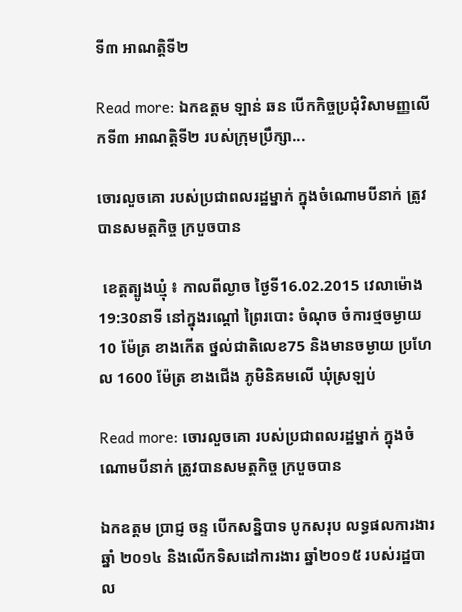ទី៣ អាណត្តិទី២

Read more: ឯកឧត្តម ឡាន់ ឆន បើកកិច្ចប្រជុំវិសាមញ្ញលើកទី៣ អាណត្តិទី២ របស់ក្រុមប្រឹក្សា...

ចោរលួចគោ របស់ប្រជាពលរដ្ឋម្នាក់ ក្នុងចំណោមបីនាក់ ត្រូវបានសមត្តកិច្ច ក្របួចបាន

 ខេត្តត្បូងឃ្មុំ ៖ កាលពីល្ងាច ថ្ងៃទី16.02.2015 វេលាម៉ោង 19:30នាទី នៅក្នុងរណ្តៅ ព្រៃរបោះ ចំណុច ចំការថ្មចម្ងាយ 10 ម៉ែត្រ ខាងកើត ថ្នល់ជាតិលេខ75 និងមានចម្ងាយ ប្រហែល 1600 ម៉ែត្រ ខាងជើង ភូមិនិគមលើ ឃុំស្រឡប់

Read more: ចោរលួចគោ របស់ប្រជាពលរដ្ឋម្នាក់ ក្នុងចំណោមបីនាក់ ត្រូវបានសមត្តកិច្ច ក្របួចបាន

ឯកឧត្តម ប្រាជ្ញ ចន្ទ បើកសន្និបាទ បូកសរុប លទ្ធផលការងារ ឆ្នាំ ២០១៤ និងលើកទិសដៅការងារ ឆ្នាំ២០១៥ របស់រដ្ឋបាល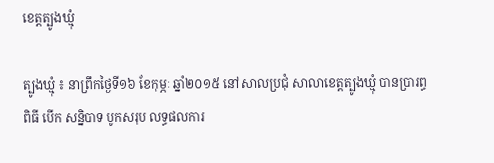ខេត្តត្បូងឃ្មុំ

ត្បូងឃ្មុំ ៖ នាព្រឹកថ្ងៃទី១៦ ខែកុម្ភៈ ឆ្នាំ២០១៥ នៅសាលប្រជុំ សាលាខេត្តត្បូងឃ្មុំ បានប្រារព្ធពិធី បើក សន្និបាទ បូកសរុប លទ្ធផលការ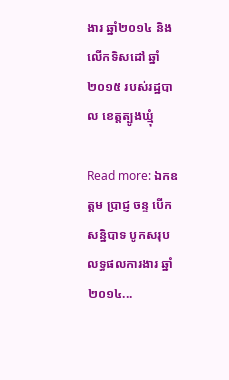ងារ ឆ្នាំ២០១៤ និងលើកទិសដៅ ឆ្នាំ២០១៥ របស់រដ្ឋបាល ខេត្តត្បូងឃ្មុំ

Read more: ឯកឧត្តម ប្រាជ្ញ ចន្ទ បើកសន្និបាទ បូកសរុប លទ្ធផលការងារ ឆ្នាំ ២០១៤...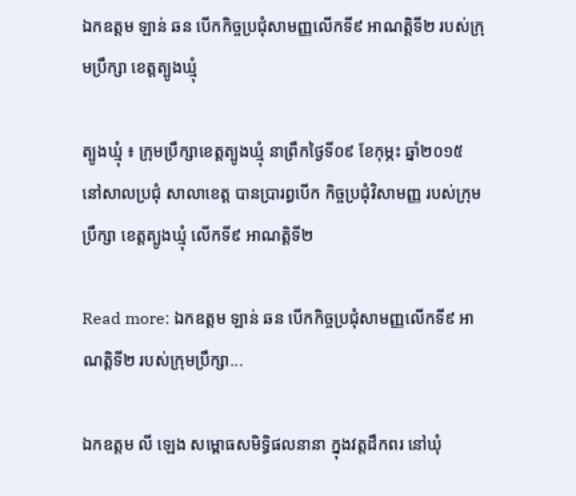ឯកឧត្តម ឡាន់ ឆន បើកកិច្ចប្រជុំសាមញ្ញលើកទី៩ អាណត្តិទី២ របស់ក្រុមប្រឹក្សា ខេត្តត្បូងឃ្មុំ

ត្បូងឃ្មុំ ៖ ក្រុមប្រឹក្សាខេត្តត្បូងឃ្មុំ នាព្រឹកថ្ងៃទី០៩ ខែកុម្ភះ ឆ្នាំ២០១៥ នៅសាលប្រជុំ សាលាខេត្ត បានប្រារព្ធបើក កិច្ចប្រជុំវិសាមញ្ញ របស់ក្រុមប្រឹក្សា ខេត្តត្បូងឃ្មុំ លើកទី៩ អាណត្តិទី២

Read more: ឯកឧត្តម ឡាន់ ឆន បើកកិច្ចប្រជុំសាមញ្ញលើកទី៩ អាណត្តិទី២ របស់ក្រុមប្រឹក្សា...

ឯកឧត្តម លី ឡេង សម្ពោធសមិទ្ធិផលនានា ក្នុងវត្តដឹកពរ នៅឃុំ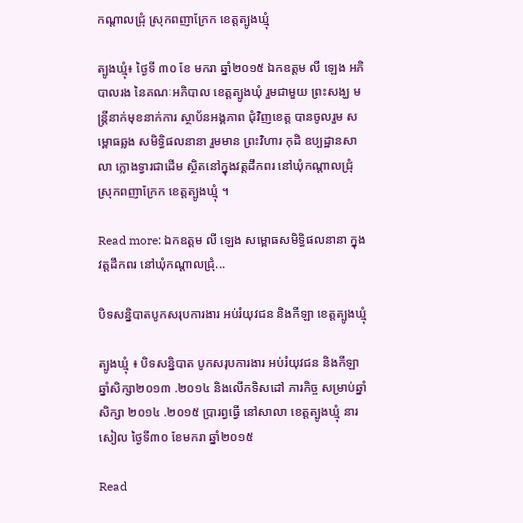កណ្តាលជ្រុំ ស្រុកពញាក្រែក ខេត្តត្បូងឃ្មុំ

ត្បូងឃ្មុំ៖ ថ្ងៃទី ៣០ ខែ មករា ឆ្នាំ២០១៥ ឯកឧត្តម លី ឡេង អភិបាលរង នៃគណៈអភិបាល ខេត្តត្បូងឃុំ រួមជាមួយ ព្រះសង្ឃ មន្រ្តីនាក់មុខនាក់ការ ស្ថាប័នអង្គភាព ជុំវិញខេត្ត បានចូលរួម សម្ពោធឆ្លង សមិទ្ធិផលនានា រួមមាន ព្រះវិហារ កុដិ ឧប្បដ្ឋានសាលា ក្លោងទ្វារជាដើម ស្ថិតនៅក្នុងវត្តដឹកពរ នៅឃុំកណ្តាលជ្រុំ ស្រុកពញាក្រែក ខេត្តត្បូងឃ្មុំ ។

Read more: ឯកឧត្តម លី ឡេង សម្ពោធសមិទ្ធិផលនានា ក្នុងវត្តដឹកពរ នៅឃុំកណ្តាលជ្រុំ...

បិទសន្និបាតបូកសរុបការងារ អប់រំយុវជន និងកីឡា ខេត្តត្បូងឃ្មុំ

ត្បូងឃ្មុំ ៖ បិទសន្និបាត បូកសរុបការងារ អប់រំយុវជន និងកីឡា ឆ្នាំសិក្សា២០១៣ .២០១៤ និងលើកទិសដៅ ភារកិច្ច សម្រាប់ឆ្នាំសិក្សា ២០១៤ .២០១៥ ប្រារព្វធ្វើ នៅសាលា ខេត្តត្បូងឃ្មុំ នារសៀល ថ្ងៃទី៣០ ខែមករា ឆ្នាំ២០១៥

Read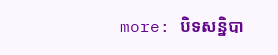more: បិទសន្និបា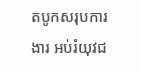តបូកសរុបការងារ អប់រំយុវជ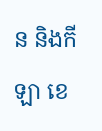ន និងកីឡា ខេ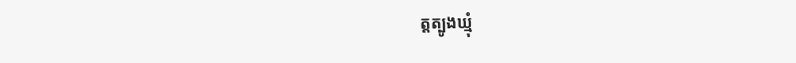ត្តត្បូងឃ្មុំ